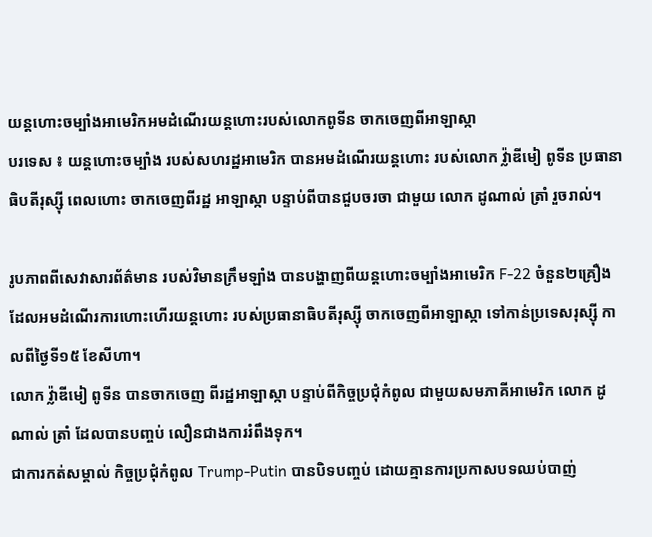យន្តហោះចម្បាំងអាមេរិកអមដំណើរយន្តហោះរបស់លោកពូទីន ចាកចេញពីអាឡាស្កា
បរទេស ៖ យន្តហោះចម្បាំង របស់សហរដ្ឋអាមេរិក បានអមដំណើរយន្តហោះ របស់លោក វ្ល៉ាឌីមៀ ពូទីន ប្រធានាធិបតីរុស្ស៊ី ពេលហោះ ចាកចេញពីរដ្ឋ អាឡាស្កា បន្ទាប់ពីបានជួបចរចា ជាមួយ លោក ដូណាល់ ត្រាំ រួចរាល់។

រូបភាពពីសេវាសារព័ត៌មាន របស់វិមានក្រឹមឡាំង បានបង្ហាញពីយន្តហោះចម្បាំងអាមេរិក F-22 ចំនួន២គ្រឿង ដែលអមដំណើរការហោះហើរយន្តហោះ របស់ប្រធានាធិបតីរុស្ស៊ី ចាកចេញពីអាឡាស្កា ទៅកាន់ប្រទេសរុស្ស៊ី កាលពីថ្ងៃទី១៥ ខែសីហា។
លោក វ្ល៉ាឌីមៀ ពូទីន បានចាកចេញ ពីរដ្ឋអាឡាស្កា បន្ទាប់ពីកិច្ចប្រជុំកំពូល ជាមួយសមភាគីអាមេរិក លោក ដូណាល់ ត្រាំ ដែលបានបញ្ចប់ លឿនជាងការរំពឹងទុក។
ជាការកត់សម្គាល់ កិច្ចប្រជុំកំពូល Trump-Putin បានបិទបញ្ចប់ ដោយគ្មានការប្រកាសបទឈប់បាញ់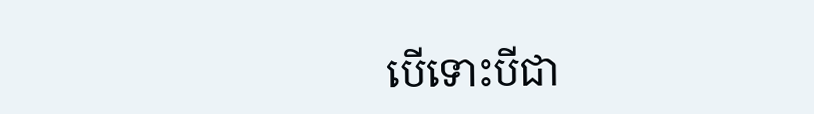បើទោះបីជា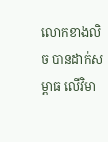លោកខាងលិច បានដាក់សម្ពាធ លើវិមា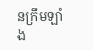នក្រឹមឡាំង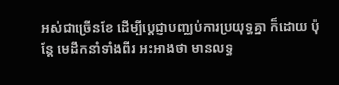អស់ជាច្រើនខែ ដើម្បីប្តេជ្ញាបញ្ឈប់ការប្រយុទ្ធគ្នា ក៏ដោយ ប៉ុន្តែ មេដឹកនាំទាំងពីរ អះអាងថា មានលទ្ធ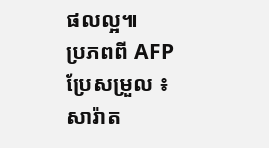ផលល្អ៕
ប្រភពពី AFP ប្រែសម្រួល ៖ សារ៉ាត